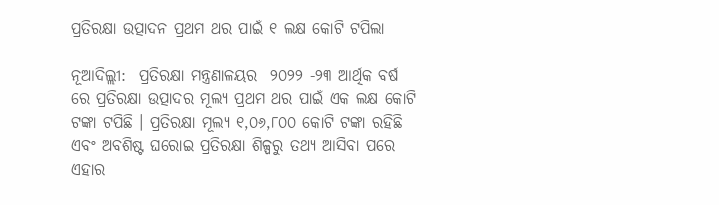ପ୍ରତିରକ୍ଷା ଉତ୍ପାଦନ ପ୍ରଥମ ଥର ପାଇଁ ୧ ଲକ୍ଷ କୋଟି ଟପିଲା

ନୂଆଦିଲ୍ଲୀ:  ପ୍ରତିରକ୍ଷା ମନ୍ତ୍ରଣାଳୟର  ୨୦୨୨ -୨୩ ଆର୍ଥିକ ବର୍ଷ ରେ ପ୍ରତିରକ୍ଷା ଉତ୍ପାଦର ମୂଲ୍ୟ ପ୍ରଥମ ଥର ପାଇଁ ଏକ ଲକ୍ଷ କୋଟି ଟଙ୍କା ଟପିଛି । ପ୍ରତିରକ୍ଷା ମୂଲ୍ୟ ୧,୦୬,୮୦୦ କୋଟି ଟଙ୍କା ରହିଛି ଏବଂ ଅବଶିଷ୍ଟ ଘରୋଇ ପ୍ରତିରକ୍ଷା ଶିଳ୍ପରୁ ତଥ୍ୟ ଆସିବା ପରେ ଏହାର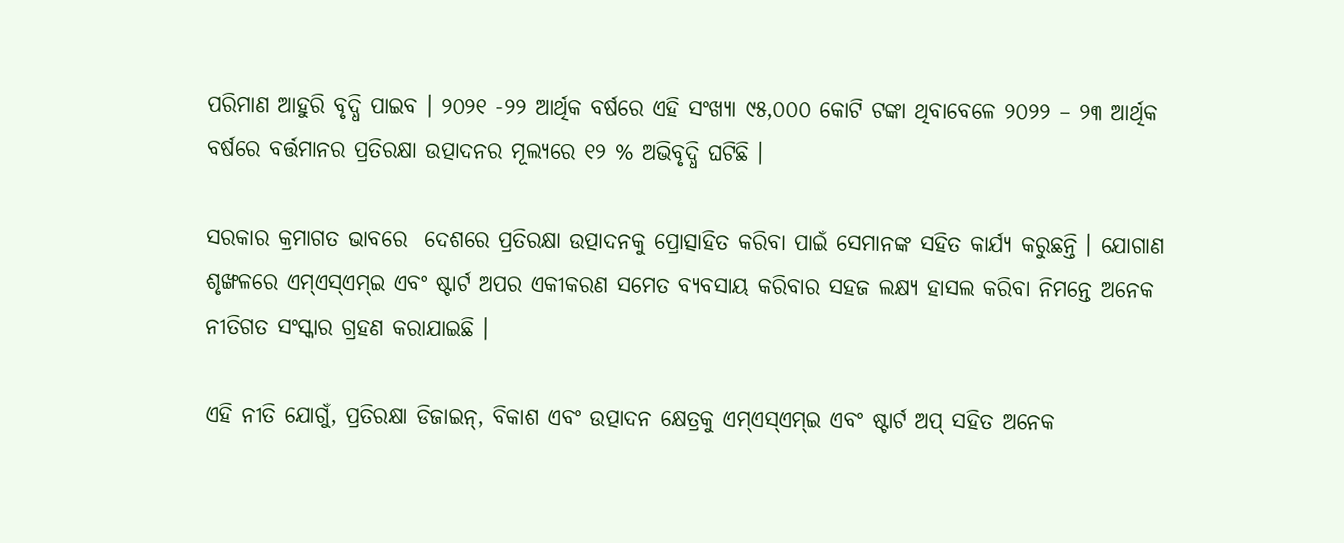ପରିମାଣ ଆହୁରି ବୃଦ୍ଧି ପାଇବ । ୨୦୨୧ -୨୨ ଆର୍ଥିକ ବର୍ଷରେ ଏହି ସଂଖ୍ୟା ୯୫,୦୦୦ କୋଟି ଟଙ୍କା ଥିବାବେଳେ ୨୦୨୨ – ୨୩ ଆର୍ଥିକ ବର୍ଷରେ ବର୍ତ୍ତମାନର ପ୍ରତିରକ୍ଷା ଉତ୍ପାଦନର ମୂଲ୍ୟରେ ୧୨ % ଅଭିବୃଦ୍ଧି ଘଟିଛି ।

ସରକାର କ୍ରମାଗତ ଭାବରେ  ଦେଶରେ ପ୍ରତିରକ୍ଷା ଉତ୍ପାଦନକୁ ପ୍ରୋତ୍ସାହିତ କରିବା ପାଇଁ ସେମାନଙ୍କ ସହିତ କାର୍ଯ୍ୟ କରୁଛନ୍ତି । ଯୋଗାଣ ଶୃଙ୍ଖଳରେ ଏମ୍‌ଏସ୍‌ଏମ୍‌ଇ ଏବଂ ଷ୍ଟାର୍ଟ ଅପର ଏକୀକରଣ ସମେତ ବ୍ୟବସାୟ କରିବାର ସହଜ ଲକ୍ଷ୍ୟ ହାସଲ କରିବା ନିମନ୍ତେ ଅନେକ ନୀତିଗତ ସଂସ୍କାର ଗ୍ରହଣ କରାଯାଇଛି ।

ଏହି ନୀତି ଯୋଗୁଁ, ପ୍ରତିରକ୍ଷା ଡିଜାଇନ୍‌, ବିକାଶ ଏବଂ ଉତ୍ପାଦନ କ୍ଷେତ୍ରକୁ ଏମ୍‌ଏସ୍‌ଏମ୍‌ଇ ଏବଂ ଷ୍ଟାର୍ଟ ଅପ୍ ସହିତ ଅନେକ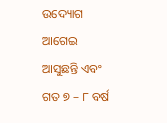ଉଦ୍ୟୋଗ ଆଗେଇ ଆସୁଛନ୍ତି ଏବଂ ଗତ ୭ – ୮ ବର୍ଷ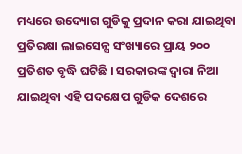ମଧ୍ୟରେ ଉଦ୍ୟୋଗ ଗୁଡିକୁ ପ୍ରଦାନ କରା ଯାଇଥିବା ପ୍ରତିରକ୍ଷା ଲାଇସେନ୍ସ ସଂଖ୍ୟାରେ ପ୍ରାୟ ୨୦୦ ପ୍ରତିଶତ ବୃଦ୍ଧି ଘଟିଛି । ସରକାରଙ୍କ ଦ୍ୱାରା ନିଆ ଯାଇଥିବା ଏହି ପଦକ୍ଷେପ ଗୁଡିକ ଦେଶରେ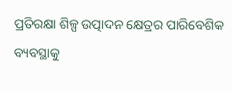ପ୍ରତିରକ୍ଷା ଶିଳ୍ପ ଉତ୍ପାଦନ କ୍ଷେତ୍ରର ପାରିବେଶିକ ବ୍ୟବସ୍ଥାକୁ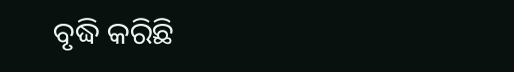ବୃଦ୍ଧି କରିଛି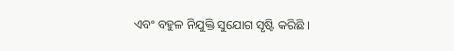ଏବଂ ବହୁଳ ନିଯୁକ୍ତି ସୁଯୋଗ ସୃଷ୍ଟି କରିଛି ।